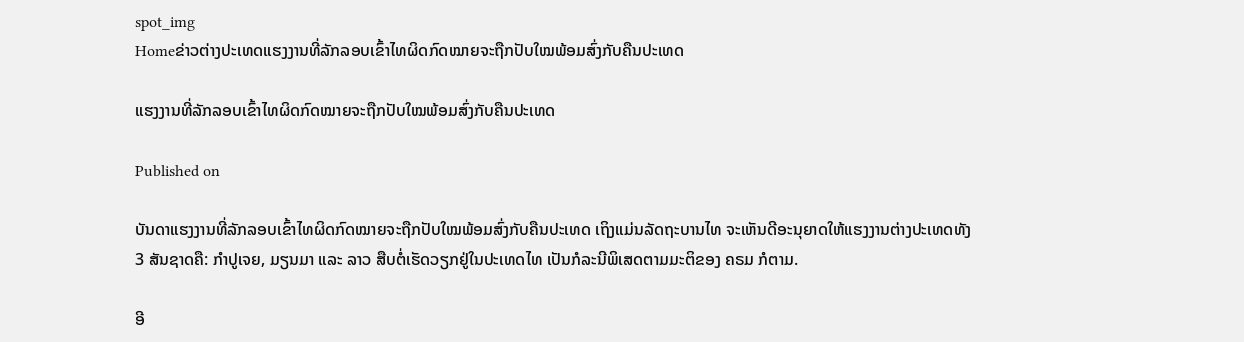spot_img
Homeຂ່າວຕ່າງປະເທດແຮງງານທີ່ລັກລອບເຂົ້າໄທຜິດກົດໝາຍຈະຖືກປັບໃໝພ້ອມສົ່ງກັບຄືນປະເທດ

ແຮງງານທີ່ລັກລອບເຂົ້າໄທຜິດກົດໝາຍຈະຖືກປັບໃໝພ້ອມສົ່ງກັບຄືນປະເທດ

Published on

ບັນດາແຮງງານທີ່ລັກລອບເຂົ້າໄທຜິດກົດໝາຍຈະຖືກປັບໃໝພ້ອມສົ່ງກັບຄືນປະເທດ ເຖິງແມ່ນລັດຖະບານໄທ ຈະເຫັນດີອະນຸຍາດໃຫ້ແຮງງານຕ່າງປະເທດທັງ 3 ສັນຊາດຄື: ກຳປູເຈຍ, ມຽນມາ ແລະ ລາວ ສືບຕໍ່ເຮັດວຽກຢູ່ໃນປະເທດໄທ ເປັນກໍລະນີພິເສດຕາມມະຕິຂອງ ຄຣມ ກໍຕາມ.

ອີ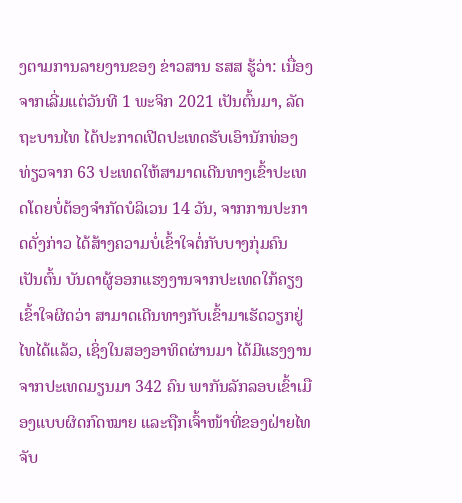ງຕາມການລາຍງານຂອງ ຂ່າວສານ ຮສສ ຮູ້ວ່າ: ເນື່ອງຈາກເລີ່ມແຕ່ວັນທີ 1 ພະຈິກ 2021 ເປັນຕົ້ນມາ, ລັດຖະບານໄທ ໄດ້ປະກາດເປີດປະເທດຮັບເອົານັກທ່ອງທ່ຽວຈາກ 63 ປະເທດໃຫ້ສາມາດເດີນທາງເຂົ້າປະເທດໂດຍບໍ່ຕ້ອງຈຳກັດບໍລິເວນ 14 ວັນ, ຈາກການປະກາດດັ່ງກ່າວ ໄດ້ສ້າງຄວາມບໍ່ເຂົ້າໃຈຕໍ່ກັບບາງກຸ່ມຄົນ ເປັນຕົ້ນ ບັນດາຜູ້ອອກແຮງງານຈາກປະເທດໃກ້ຄຽງເຂົ້າໃຈຜິດວ່າ ສາມາດເດີນທາງກັບເຂົ້າມາເຮັດວຽກຢູ່ໄທໄດ້ແລ້ວ, ເຊິ່ງໃນສອງອາທິດຜ່ານມາ ໄດ້ມີແຮງງານຈາກປະເທດມຽນມາ 342 ຄົນ ພາກັນລັກລອບເຂົ້າເມືອງແບບຜິດກົດໝາຍ ແລະຖືກເຈົ້າໜ້າທີ່ຂອງຝ່າຍໄທຈັບ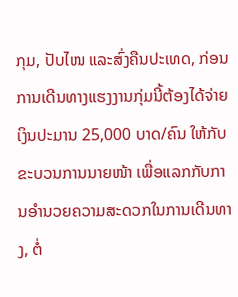ກຸມ, ປັບໄໜ ແລະສົ່ງຄືນປະເທດ, ກ່ອນການເດີນທາງແຮງງານກຸ່ມນີ້ຕ້ອງໄດ້ຈ່າຍເງິນປະມານ 25,000 ບາດ/ຄົນ ໃຫ້ກັບຂະບວນການນາຍໜ້າ ເພື່ອແລກກັບການອໍານວຍຄວາມສະດວກໃນການເດີນທາງ, ຕໍ່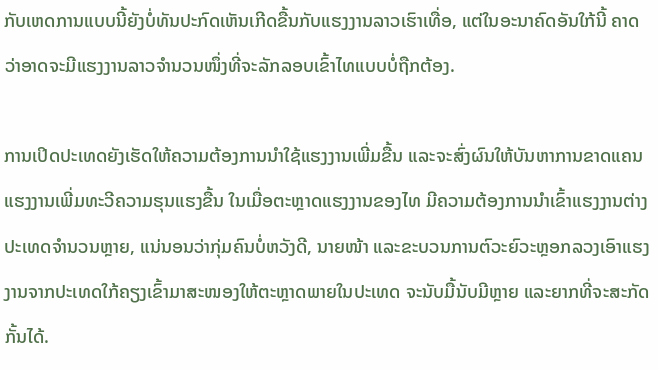ກັບເຫດການແບບນີ້ຍັງບໍ່ທັນປະກົດເຫັນເກີດຂື້ນກັບແຮງງານລາວເຮົາເທື່ອ, ແຕ່ໃນອະນາຄົດອັນໃກ້ນີ້ ຄາດວ່າອາດຈະມີແຮງງານລາວຈຳນວນໜຶ່ງທີ່ຈະລັກລອບເຂົ້າໄທແບບບໍ່ຖືກຕ້ອງ.

ການເປິດປະເທດຍັງເຮັດໃຫ້ຄວາມຕ້ອງການນຳໃຊ້ແຮງງານເພີ່ມຂື້ນ ແລະຈະສົ່ງຜົນໃຫ້ບັນຫາການຂາດແຄນແຮງງານເພີ່ມທະວີຄວາມຮຸນແຮງຂື້ນ ໃນເມື່ອຕະຫຼາດແຮງງານຂອງໄທ ມີຄວາມຕ້ອງການນຳເຂົ້າແຮງງານຕ່າງປະເທດຈຳນວນຫຼາຍ, ແນ່ນອນວ່າກຸ່ມຄົນບໍ່ຫວັງດີ, ນາຍໜ້າ ແລະຂະບວນການຕົວະຍົວະຫຼອກລວງເອົາແຮງງານຈາກປະເທດໃກ້ຄຽງເຂົ້າມາສະໜອງໃຫ້ຕະຫຼາດພາຍໃນປະເທດ ຈະນັບມື້ນັບມີຫຼາຍ ແລະຍາກທີ່ຈະສະກັດກັ້ນໄດ້.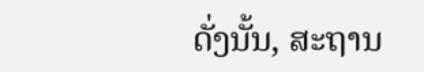ດັ່ງນັ້ນ, ສະຖານ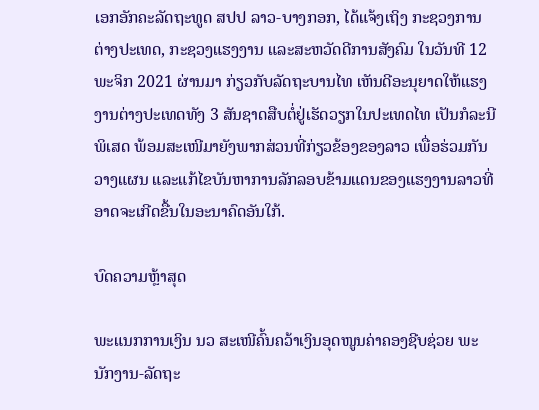ເອກອັກຄະລັດຖະທູດ ສປປ ລາວ-ບາງກອກ, ໄດ້ແຈ້ງເຖິງ ກະຊວງການຕ່າງປະເທດ, ກະຊວງແຮງງານ ແລະສະຫວັດດີການສັງຄົມ ໃນວັນທີ 12 ພະຈິກ 2021 ຜ່ານມາ ກ່ຽວກັບລັດຖະບານໄທ ເຫັນດີອະນຸຍາດໃຫ້ແຮງງານຕ່າງປະເທດທັງ 3 ສັນຊາດສືບຕໍ່ຢູ່ເຮັດວຽກໃນປະເທດໄທ ເປັນກໍລະນີພິເສດ ພ້ອມສະເໜີມາຍັງພາກສ່ວນທີ່ກ່ຽວຂ້ອງຂອງລາວ ເພື່ອຮ່ວມກັນວາງແຜນ ແລະແກ້ໄຂບັນຫາການລັກລອບຂ້າມແດນຂອງແຮງງານລາວທີ່ອາດຈະເກີດຂື້ນໃນອະນາຄົດອັນໃກ້.

ບົດຄວາມຫຼ້າສຸດ

ພະແນກການເງິນ ນວ ສະເໜີຄົ້ນຄວ້າເງິນອຸດໜູນຄ່າຄອງຊີບຊ່ວຍ ພະນັກງານ-ລັດຖະ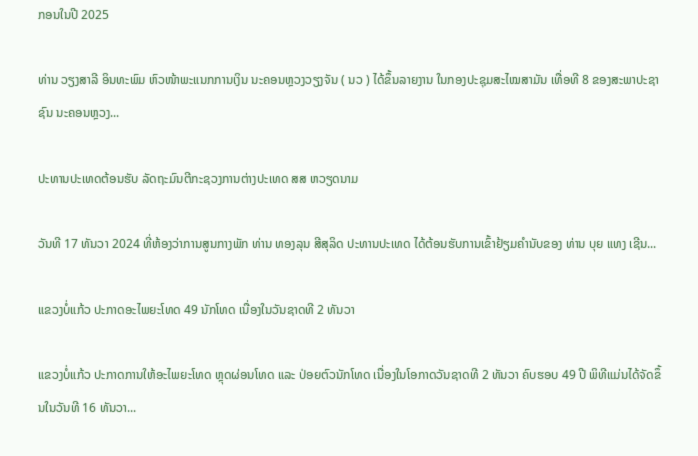ກອນໃນປີ 2025

ທ່ານ ວຽງສາລີ ອິນທະພົມ ຫົວໜ້າພະແນກການເງິນ ນະຄອນຫຼວງວຽງຈັນ ( ນວ ) ໄດ້ຂຶ້ນລາຍງານ ໃນກອງປະຊຸມສະໄໝສາມັນ ເທື່ອທີ 8 ຂອງສະພາປະຊາຊົນ ນະຄອນຫຼວງ...

ປະທານປະເທດຕ້ອນຮັບ ລັດຖະມົນຕີກະຊວງການຕ່າງປະເທດ ສສ ຫວຽດນາມ

ວັນທີ 17 ທັນວາ 2024 ທີ່ຫ້ອງວ່າການສູນກາງພັກ ທ່ານ ທອງລຸນ ສີສຸລິດ ປະທານປະເທດ ໄດ້ຕ້ອນຮັບການເຂົ້າຢ້ຽມຄຳນັບຂອງ ທ່ານ ບຸຍ ແທງ ເຊີນ...

ແຂວງບໍ່ແກ້ວ ປະກາດອະໄພຍະໂທດ 49 ນັກໂທດ ເນື່ອງໃນວັນຊາດທີ 2 ທັນວາ

ແຂວງບໍ່ແກ້ວ ປະກາດການໃຫ້ອະໄພຍະໂທດ ຫຼຸດຜ່ອນໂທດ ແລະ ປ່ອຍຕົວນັກໂທດ ເນື່ອງໃນໂອກາດວັນຊາດທີ 2 ທັນວາ ຄົບຮອບ 49 ປີ ພິທີແມ່ນໄດ້ຈັດຂຶ້ນໃນວັນທີ 16 ທັນວາ...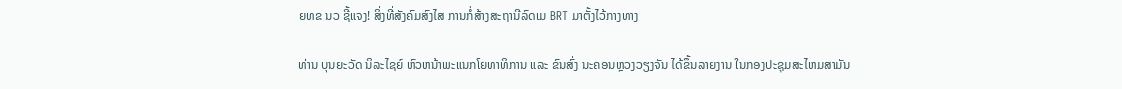ຍທຂ ນວ ຊີ້ແຈງ! ສິ່ງທີ່ສັງຄົມສົງໄສ ການກໍ່ສ້າງສະຖານີລົດເມ BRT ມາຕັ້ງໄວ້ກາງທາງ

ທ່ານ ບຸນຍະວັດ ນິລະໄຊຍ໌ ຫົວຫນ້າພະແນກໂຍທາທິການ ແລະ ຂົນສົ່ງ ນະຄອນຫຼວງວຽງຈັນ ໄດ້ຂຶ້ນລາຍງານ ໃນກອງປະຊຸມສະໄຫມສາມັນ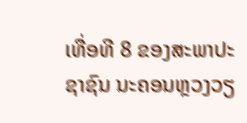ເທື່ອທີ 8 ຂອງສະພາປະຊາຊົນ ນະຄອນຫຼວງວຽ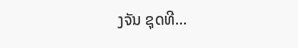ງຈັນ ຊຸດທີ...